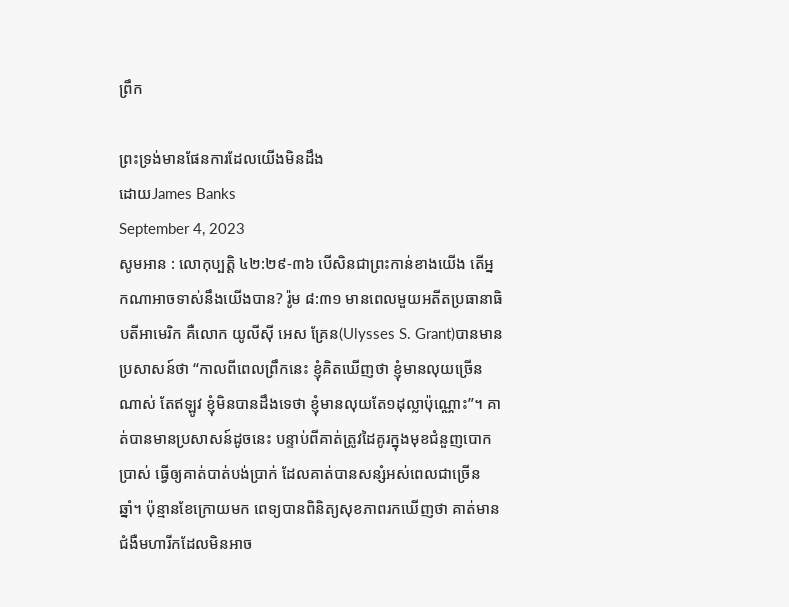ព្រឹក

ព្រះទ្រង់មានផែនការដែលយើងមិនដឹង
ដោយJames Banks
September 4, 2023
សូមអាន : លោកុប្បត្ដិ ៤២:២៩-៣៦ បើសិនជាព្រះកាន់ខាងយើង តើអ្នកណាអាចទាស់នឹងយើងបាន? រ៉ូម ៨:៣១ មានពេលមួយអតីតប្រធានាធិបតីអាមេរិក គឺលោក យូលីស៊ី អេស គ្រែន(Ulysses S. Grant)បានមានប្រសាសន៍ថា “កាលពីពេលព្រឹកនេះ ខ្ញុំគិតឃើញថា ខ្ញុំមានលុយច្រើនណាស់ តែឥឡូវ ខ្ញុំមិនបានដឹងទេថា ខ្ញុំមានលុយតែ១ដុល្លាប៉ុណ្ណោះ”។ គាត់បានមានប្រសាសន៍ដូចនេះ បន្ទាប់ពីគាត់ត្រូវដៃគូរក្នុងមុខជំនួញបោកប្រាស់ ធ្វើឲ្យគាត់បាត់បង់ប្រាក់ ដែលគាត់បានសន្សំអស់ពេលជាច្រើនឆ្នាំ។ ប៉ុន្មានខែក្រោយមក ពេទ្យបានពិនិត្យសុខភាពរកឃើញថា គាត់មានជំងឺមហារីកដែលមិនអាច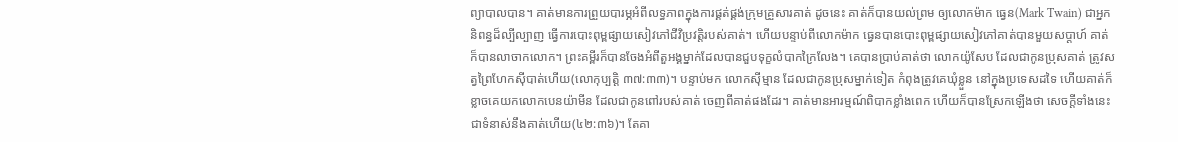ព្យាបាលបាន។ គាត់មានការព្រួយបារម្ភអំពីលទ្ធភាពក្នុងការផ្គត់ផ្គង់ក្រុមគ្រួសារគាត់ ដូចនេះ គាត់ក៏បានយល់ព្រម ឲ្យលោកម៉ាក ធ្វេន(Mark Twain) ជាអ្នកនិពន្ធដ៏ល្បីល្បាញ ធ្វើការបោះពុម្ពផ្សាយសៀវភៅជីវិប្រវត្តិរបស់គាត់។ ហើយបន្ទាប់ពីលោកម៉ាក ធ្វេនបានបោះពុម្ពផ្សាយសៀវភៅគាត់បានមួយសប្តាហ៍ គាត់ក៏បានលាចាកលោក។ ព្រះគម្ពីរក៏បានចែងអំពីតួអង្គម្នាក់ដែលបានជួបទុក្ខលំបាកក្រៃលែង។ គេបានប្រាប់គាត់ថា លោកយ៉ូសែប ដែលជាកូនប្រុសគាត់ ត្រូវសត្វព្រៃហែកស៊ីបាត់ហើយ(លោកុប្បត្ដិ ៣៧:៣៣)។ បន្ទាប់មក លោកស៊ីម្មាន ដែលជាកូនប្រុសម្នាក់ទៀត កំពុងត្រូវគេឃុំខ្លួន នៅក្នុងប្រទេសដទៃ ហើយគាត់ក៏ខ្លាចគេយកលោកបេនយ៉ាមីន ដែលជាកូនពៅរបស់គាត់ ចេញពីគាត់ផងដែរ។ គាត់មានអារម្មណ៍ពិបាកខ្លាំងពេក ហើយក៏បានស្រែកឡើងថា សេចក្តីទាំងនេះជាទំនាស់នឹងគាត់ហើយ(៤២:៣៦)។ តែគា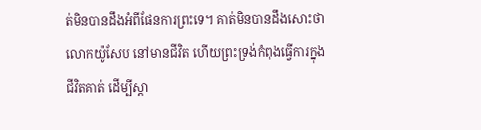ត់មិនបានដឹងអំពីផែនការព្រះទេ។ គាត់មិនបានដឹងសោះថា លោកយ៉ូសែប នៅមានជីវិត ហើយព្រះទ្រង់កំពុងធ្វើការក្នុងជីវិតគាត់ ដើម្បីស្ដា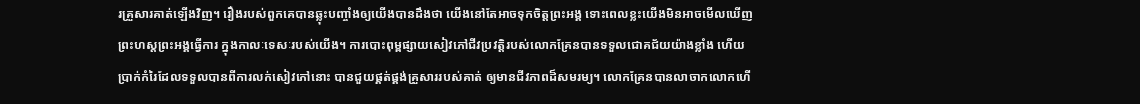រគ្រួសារគាត់ឡើងវិញ។ រឿងរបស់ពួកគេបានឆ្លុះបញ្ចាំងឲ្យយើងបានដឹងថា យើងនៅតែអាចទុកចិត្តព្រះអង្គ ទោះពេលខ្លះយើងមិនអាចមើលឃើញព្រះហស្តព្រះអង្គធ្វើការ ក្នុងកាលៈទេសៈរបស់យើង។ ការបោះពុម្ពផ្សាយសៀវភៅជីវប្រវត្តិរបស់លោកគ្រែនបានទទួលជោគជ័យយ៉ាងខ្លាំង ហើយប្រាក់កំរៃដែលទទួលបានពីការលក់សៀវភៅនោះ បានជួយផ្គត់ផ្គង់គ្រួសាររបស់គាត់ ឲ្យមានជីវភាពដ៏សមរម្យ។ លោកគ្រែនបានលាចាកលោកហើ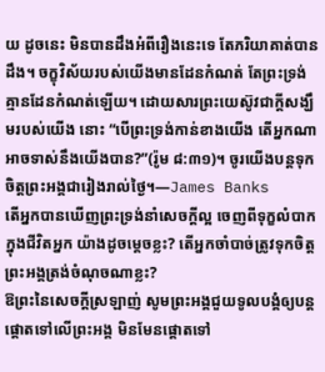យ ដូចនេះ មិនបានដឹងអំពីរឿងនេះទេ តែភរិយាគាត់បានដឹង។ ចក្ខុវិស័យរបស់យើងមានដែនកំណត់ តែព្រះទ្រង់គ្មានដែនកំណត់ឡើយ។ ដោយសារព្រះយេស៊ូវជាក្តីសង្ឃឹមរបស់យើង នោះ “បើព្រះទ្រង់កាន់ខាងយើង តើអ្នកណាអាចទាស់នឹងយើងបាន?”(រ៉ូម ៨:៣១)។ ចូរយើងបន្តទុកចិត្តព្រះអង្គជារៀងរាល់ថ្ងៃ។—James Banks
តើអ្នកបានឃើញព្រះទ្រង់នាំសេចក្តីល្អ ចេញពីទុក្ខលំបាកក្នុងជីវិតអ្នក យ៉ាងដូចម្តេចខ្លះ? តើអ្នកចាំបាច់ត្រូវទុកចិត្តព្រះអង្គត្រង់ចំណុចណាខ្លះ?
ឱព្រះនៃសេចក្តីស្រឡាញ់ សូមព្រះអង្គជួយទូលបង្គំឲ្យបន្តផ្ដោតទៅលើព្រះអង្គ មិនមែនផ្ដោតទៅ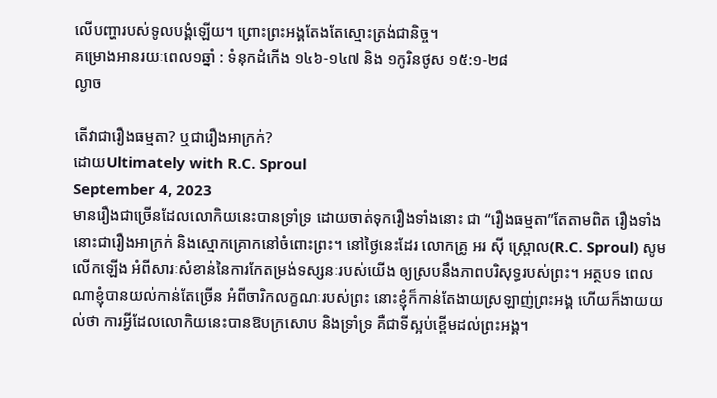លើបញ្ហារបស់ទូលបង្គំឡើយ។ ព្រោះព្រះអង្គតែងតែស្មោះត្រង់ជានិច្ច។
គម្រោងអានរយៈពេល១ឆ្នាំ : ទំនុកដំកើង ១៤៦-១៤៧ និង ១កូរិនថូស ១៥:១-២៨
ល្ងាច

តើវាជារឿងធម្មតា? ឬជារឿងអាក្រក់?
ដោយUltimately with R.C. Sproul
September 4, 2023
មានរឿងជាច្រើនដែលលោកិយនេះបានទ្រាំទ្រ ដោយចាត់ទុករឿងទាំងនោះ ជា “រឿងធម្មតា”តែតាមពិត រឿងទាំងនោះជារឿងអាក្រក់ និងស្មោកគ្រោកនៅចំពោះព្រះ។ នៅថ្ងៃនេះដែរ លោកគ្រូ អរ ស៊ី ស្ព្រោល(R.C. Sproul) សូមលើកឡើង អំពីសារៈសំខាន់នៃការកែតម្រង់ទស្សនៈរបស់យើង ឲ្យស្របនឹងភាពបរិសុទ្ធរបស់ព្រះ។ អត្ថបទ ពេលណាខ្ញុំបានយល់កាន់តែច្រើន អំពីចារិកលក្ខណៈរបស់ព្រះ នោះខ្ញុំក៏កាន់តែងាយស្រឡាញ់ព្រះអង្គ ហើយក៏ងាយយល់ថា ការអ្វីដែលលោកិយនេះបានឱបក្រសោប និងទ្រាំទ្រ គឺជាទីស្អប់ខ្ពើមដល់ព្រះអង្គ។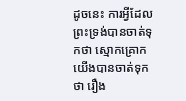ដូចនេះ ការអ្វីដែលព្រះទ្រង់បានចាត់ទុកថា ស្មោកគ្រោក យើងបានចាត់ទុកថា រឿង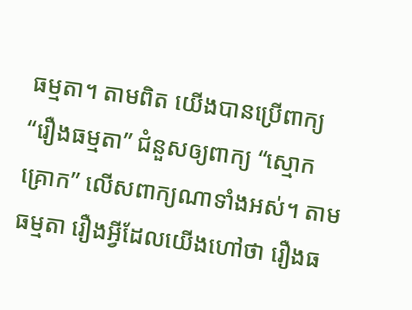ធម្មតា។ តាមពិត យើងបានប្រើពាក្យ “រឿងធម្មតា” ជំនួសឲ្យពាក្យ “ស្មោកគ្រោក” លើសពាក្យណាទាំងអស់។ តាមធម្មតា រឿងអ្វីដែលយើងហៅថា រឿងធ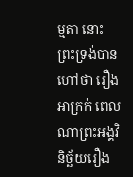ម្មតា នោះព្រះទ្រង់បានហៅថា រឿងអាក្រក់ ពេលណាព្រះអង្គវិនិច្ឆ័យរឿង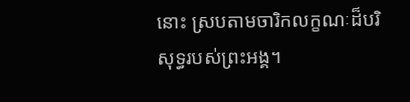នោះ ស្របតាមចារិកលក្ខណៈដ៏បរិសុទ្ធរបស់ព្រះអង្គ។